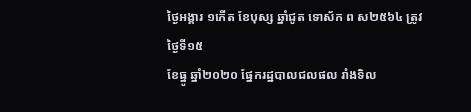ថ្ងៃអង្គារ ១កើត ខែបុស្ស ឆ្នាំជូត ទោស័ក ព ស២៥៦៤ ត្រូវថ្ងៃទី១៥
ខែធ្នូ ឆ្នាំ២០២០ ផ្នែករដ្ឋបាលជលផល រាំងទិល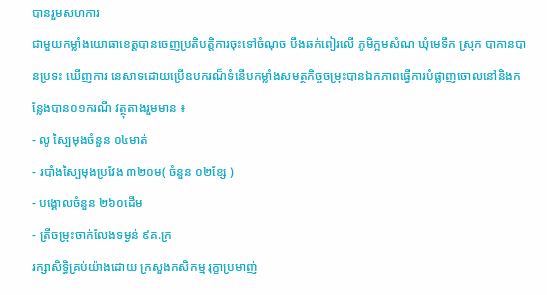បានរួមសហការ
ជាមួយកម្លាំងយោធាខេត្តបានចេញប្រតិបត្តិការចុះទៅចំណុច បឹងឆក់ពៀរលើ ភូមិក្អមសំណ ឃុំមេទឹក ស្រុក បាកានបានប្រទះ ឃើញការ នេសាទដោយប្រើឧបករណ៏ទំនើបកម្លាំងសមត្ថកិច្ចចម្រុះបានឯកភាពធ្វើការបំផ្លាញចោលនៅនិងកន្លែងបាន០១ករណី វត្ថុតាងរួមមាន ៖
- លូ ស្បៃមុងចំនួន ០៤មាត់
- របាំងស្បៃមុងប្រវែង ៣២០ម( ចំនួន ០២ខ្សែ )
- បង្គោលចំនួន ២៦០ដើម
- ត្រីចម្រុះចាក់លែងទម្ងន់ ៩គ.ក្រ
រក្សាសិទិ្ធគ្រប់យ៉ាងដោយ ក្រសួងកសិកម្ម រុក្ខាប្រមាញ់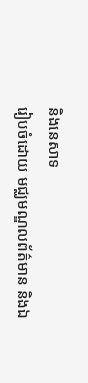និងនេសាទ
រៀបចំដោយ មជ្ឈមណ្ឌលព័ត៌មាន និងឯ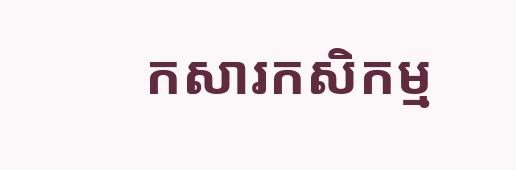កសារកសិកម្ម